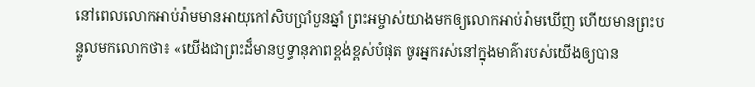នៅពេលលោកអាប់រ៉ាមមានអាយុកៅសិបប្រាំបួនឆ្នាំ ព្រះអម្ចាស់យាងមកឲ្យលោកអាប់រ៉ាមឃើញ ហើយមានព្រះបន្ទូលមកលោកថា៖ «យើងជាព្រះដ៏មានឫទ្ធានុភាពខ្ពង់ខ្ពស់បំផុត ចូរអ្នករស់នៅក្នុងមាគ៌ារបស់យើងឲ្យបាន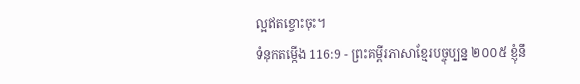ល្អឥតខ្ចោះចុះ។
ទំនុកតម្កើង 116:9 - ព្រះគម្ពីរភាសាខ្មែរបច្ចុប្បន្ន ២០០៥ ខ្ញុំនឹ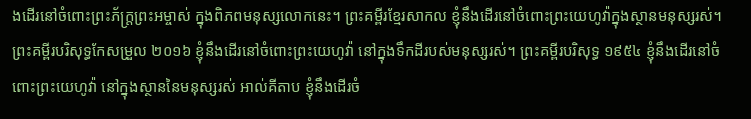ងដើរនៅចំពោះព្រះភ័ក្ត្រព្រះអម្ចាស់ ក្នុងពិភពមនុស្សលោកនេះ។ ព្រះគម្ពីរខ្មែរសាកល ខ្ញុំនឹងដើរនៅចំពោះព្រះយេហូវ៉ាក្នុងស្ថានមនុស្សរស់។ ព្រះគម្ពីរបរិសុទ្ធកែសម្រួល ២០១៦ ខ្ញុំនឹងដើរនៅចំពោះព្រះយេហូវ៉ា នៅក្នុងទឹកដីរបស់មនុស្សរស់។ ព្រះគម្ពីរបរិសុទ្ធ ១៩៥៤ ខ្ញុំនឹងដើរនៅចំពោះព្រះយេហូវ៉ា នៅក្នុងស្ថាននៃមនុស្សរស់ អាល់គីតាប ខ្ញុំនឹងដើរចំ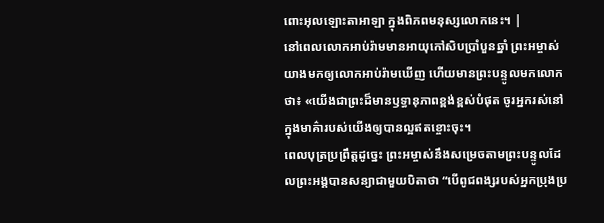ពោះអុលឡោះតាអាឡា ក្នុងពិភពមនុស្សលោកនេះ។ |
នៅពេលលោកអាប់រ៉ាមមានអាយុកៅសិបប្រាំបួនឆ្នាំ ព្រះអម្ចាស់យាងមកឲ្យលោកអាប់រ៉ាមឃើញ ហើយមានព្រះបន្ទូលមកលោកថា៖ «យើងជាព្រះដ៏មានឫទ្ធានុភាពខ្ពង់ខ្ពស់បំផុត ចូរអ្នករស់នៅក្នុងមាគ៌ារបស់យើងឲ្យបានល្អឥតខ្ចោះចុះ។
ពេលបុត្រប្រព្រឹត្តដូច្នេះ ព្រះអម្ចាស់នឹងសម្រេចតាមព្រះបន្ទូលដែលព្រះអង្គបានសន្យាជាមួយបិតាថា “បើពូជពង្សរបស់អ្នកប្រុងប្រ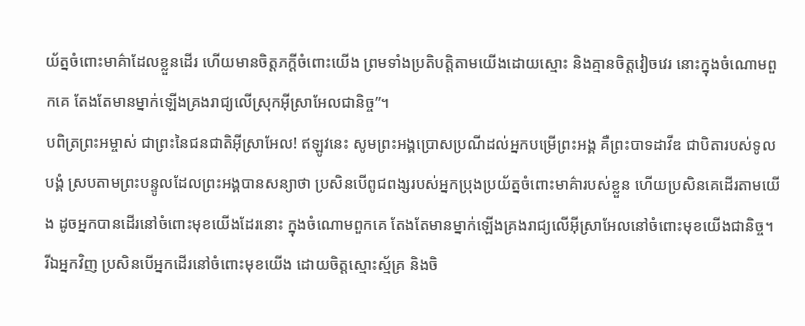យ័ត្នចំពោះមាគ៌ាដែលខ្លួនដើរ ហើយមានចិត្តភក្ដីចំពោះយើង ព្រមទាំងប្រតិបត្តិតាមយើងដោយស្មោះ និងគ្មានចិត្តវៀចវេរ នោះក្នុងចំណោមពួកគេ តែងតែមានម្នាក់ឡើងគ្រងរាជ្យលើស្រុកអ៊ីស្រាអែលជានិច្ច”។
បពិត្រព្រះអម្ចាស់ ជាព្រះនៃជនជាតិអ៊ីស្រាអែល! ឥឡូវនេះ សូមព្រះអង្គប្រោសប្រណីដល់អ្នកបម្រើព្រះអង្គ គឺព្រះបាទដាវីឌ ជាបិតារបស់ទូលបង្គំ ស្របតាមព្រះបន្ទូលដែលព្រះអង្គបានសន្យាថា ប្រសិនបើពូជពង្សរបស់អ្នកប្រុងប្រយ័ត្នចំពោះមាគ៌ារបស់ខ្លួន ហើយប្រសិនគេដើរតាមយើង ដូចអ្នកបានដើរនៅចំពោះមុខយើងដែរនោះ ក្នុងចំណោមពួកគេ តែងតែមានម្នាក់ឡើងគ្រងរាជ្យលើអ៊ីស្រាអែលនៅចំពោះមុខយើងជានិច្ច។
រីឯអ្នកវិញ ប្រសិនបើអ្នកដើរនៅចំពោះមុខយើង ដោយចិត្តស្មោះស្ម័គ្រ និងចិ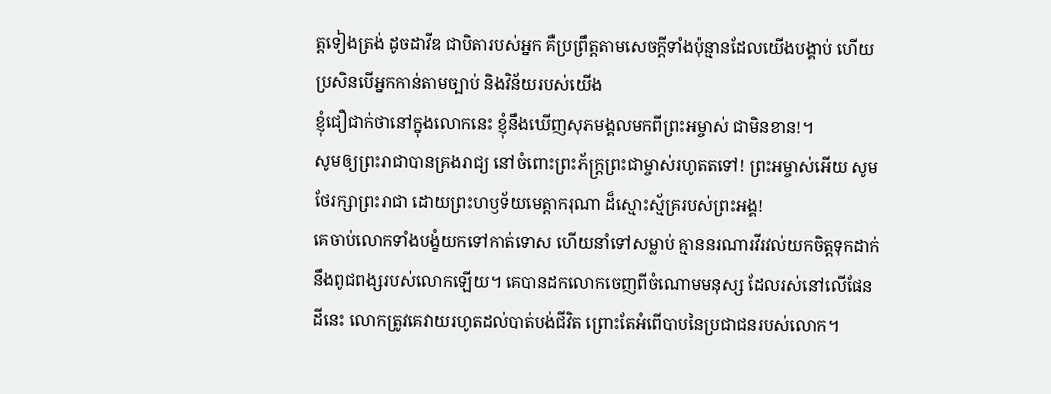ត្តទៀងត្រង់ ដូចដាវីឌ ជាបិតារបស់អ្នក គឺប្រព្រឹត្តតាមសេចក្ដីទាំងប៉ុន្មានដែលយើងបង្គាប់ ហើយប្រសិនបើអ្នកកាន់តាមច្បាប់ និងវិន័យរបស់យើង
ខ្ញុំជឿជាក់ថានៅក្នុងលោកនេះ ខ្ញុំនឹងឃើញសុភមង្គលមកពីព្រះអម្ចាស់ ជាមិនខាន!។
សូមឲ្យព្រះរាជាបានគ្រងរាជ្យ នៅចំពោះព្រះភ័ក្ត្រព្រះជាម្ចាស់រហូតតទៅ! ព្រះអម្ចាស់អើយ សូមថែរក្សាព្រះរាជា ដោយព្រះហឫទ័យមេត្តាករុណា ដ៏ស្មោះស្ម័គ្ររបស់ព្រះអង្គ!
គេចាប់លោកទាំងបង្ខំយកទៅកាត់ទោស ហើយនាំទៅសម្លាប់ គ្មាននរណារវីរវល់យកចិត្តទុកដាក់ នឹងពូជពង្សរបស់លោកឡើយ។ គេបានដកលោកចេញពីចំណោមមនុស្ស ដែលរស់នៅលើផែនដីនេះ លោកត្រូវគេវាយរហូតដល់បាត់បង់ជីវិត ព្រោះតែអំពើបាបនៃប្រជាជនរបស់លោក។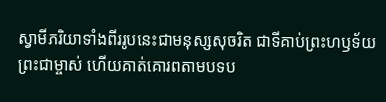ស្វាមីភរិយាទាំងពីររូបនេះជាមនុស្សសុចរិត ជាទីគាប់ព្រះហឫទ័យព្រះជាម្ចាស់ ហើយគាត់គោរពតាមបទប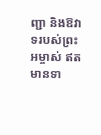ញ្ជា និងឱវាទរបស់ព្រះអម្ចាស់ ឥតមានទា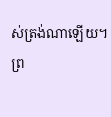ស់ត្រង់ណាឡើយ។
ព្រ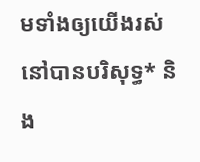មទាំងឲ្យយើងរស់នៅបានបរិសុទ្ធ* និង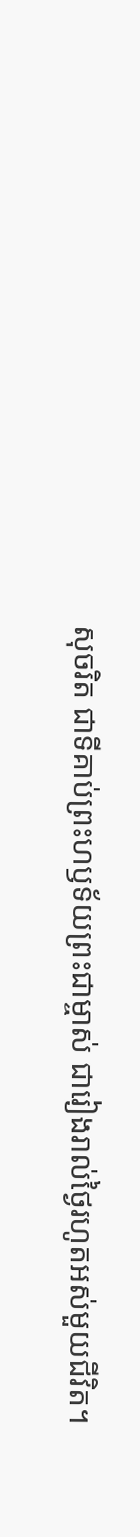សុចរិត ជាទីគាប់ព្រះហឫទ័យព្រះជាម្ចាស់ ជារៀងរាល់ថ្ងៃរហូតអស់មួយជីវិត។